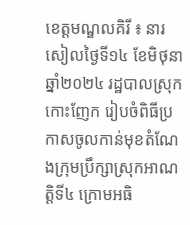ខេត្តមណ្ឌលគិរី ៖ នារសៀលថ្ងៃទី១៤ ខែមិថុនា ឆ្នាំ២០២៤ រដ្ឋបាលស្រុកកោះញែក រៀបចំពិធីប្រកាសចូលកាន់មុខតំណែងក្រុមប្រឹក្សាស្រុកអាណត្តិទី៤ ក្រោមអធិ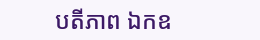បតីភាព ឯកឧ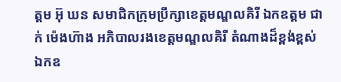ត្តម អ៊ុ ឃន សមាជិកក្រុមប្រឹក្សាខេត្តមណ្ឌលគិរី ឯកឧត្តម ជាក់ ម៉េងហ៊ាង អភិបាលរងខេត្តមណ្ឌលគិរី តំណាងដ៏ខ្ពង់ខ្ពស់ឯកឧ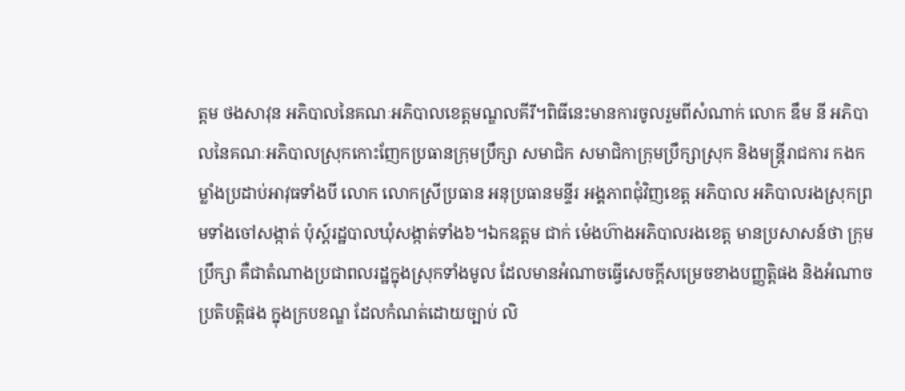ត្តម ថងសាវុន អភិបាលនៃគណៈអភិបាលខេត្តមណ្ឌលគីរី។ពិធីនេះមានការចូលរួមពីសំណាក់ លោក ឌឹម នី អភិបាលនៃគណៈអភិបាលស្រុកកោះញែកប្រធានក្រុមប្រឹក្សា សមាជិក សមាជិកាក្រុមប្រឹក្សាស្រុក និងមន្ត្រីរាជការ កងកម្លាំងប្រដាប់អាវុធទាំងបី លោក លោកស្រីប្រធាន អនុប្រធានមន្ទីរ អង្គភាពជុំវិញខេត្ត អភិបាល អភិបាលរងស្រុកព្រមទាំងចៅសង្កាត់ ប៉ុស្ត៍រដ្ឋបាលឃុំសង្កាត់ទាំង៦។ឯកឧត្តម ជាក់ ម៉េងហ៊ាងអភិបាលរងខេត្ត មានប្រសាសន៍ថា ក្រុមប្រឹក្សា គឺជាតំណាងប្រជាពលរដ្ឋក្នុងស្រុកទាំងមូល ដែលមានអំណាចធ្វើសេចក្តីសម្រេចខាងបញ្ញត្តិផង និងអំណាចប្រតិបត្តិផង ក្នុងក្របខណ្ឌ ដែលកំណត់ដោយច្បាប់ លិ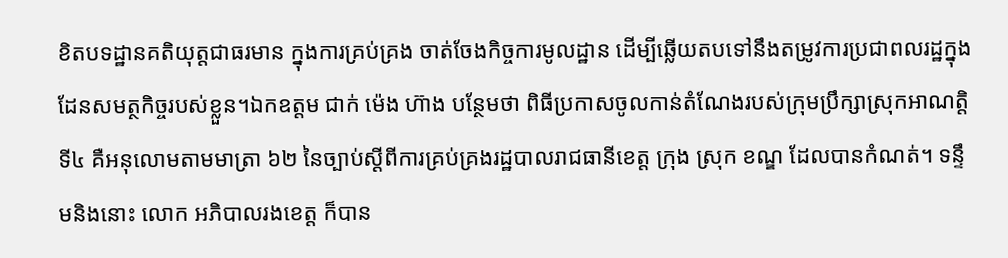ខិតបទដ្ឋានគតិយុត្តជាធរមាន ក្នុងការគ្រប់គ្រង ចាត់ចែងកិច្ចការមូលដ្ឋាន ដើម្បីឆ្លើយតបទៅនឹងតម្រូវការប្រជាពលរដ្ឋក្នុងដែនសមត្ថកិច្ចរបស់ខ្លួន។ឯកឧត្តម ជាក់ ម៉េង ហ៊ាង បន្ថែមថា ពិធីប្រកាសចូលកាន់តំណែងរបស់ក្រុមប្រឹក្សាស្រុកអាណត្តិទី៤ គឺអនុលោមតាមមាត្រា ៦២ នៃច្បាប់ស្ដីពីការគ្រប់គ្រងរដ្ឋបាលរាជធានីខេត្ត ក្រុង ស្រុក ខណ្ឌ ដែលបានកំណត់។ ទន្ទឹមនិងនោះ លោក អភិបាលរងខេត្ត ក៏បាន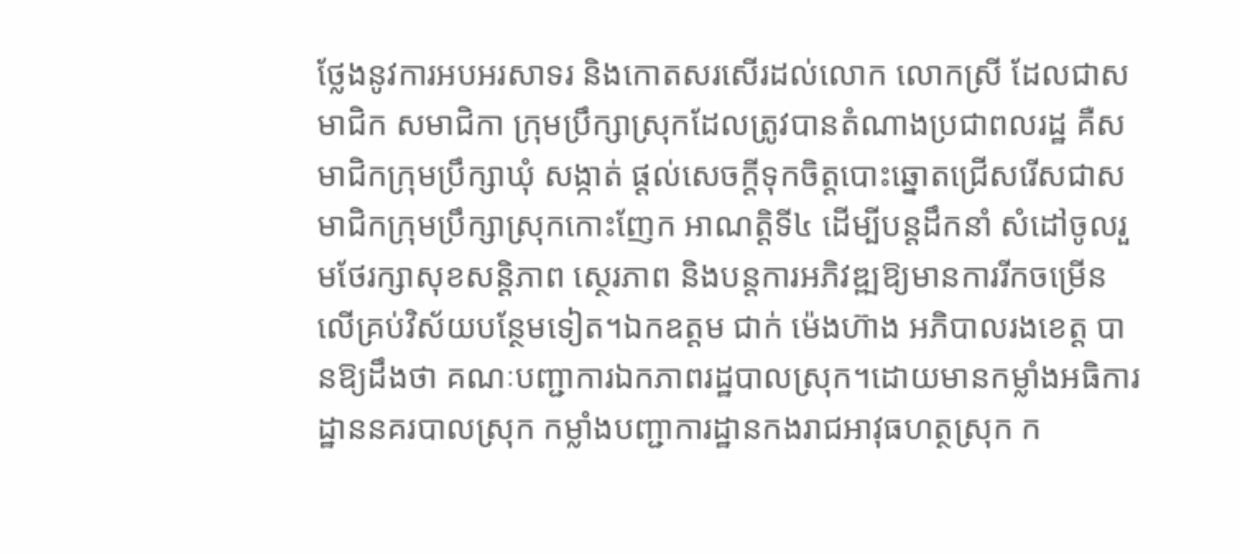ថ្លែងនូវការអបអរសាទរ និងកោតសរសើរដល់លោក លោកស្រី ដែលជាសមាជិក សមាជិកា ក្រុមប្រឹក្សាស្រុកដែលត្រូវបានតំណាងប្រជាពលរដ្ឋ គឺសមាជិកក្រុមប្រឹក្សាឃុំ សង្កាត់ ផ្ដល់សេចក្ដីទុកចិត្តបោះឆ្នោតជ្រើសរើសជាសមាជិកក្រុមប្រឹក្សាស្រុកកោះញែក អាណត្តិទី៤ ដើម្បីបន្តដឹកនាំ សំដៅចូលរួមថែរក្សាសុខសន្ដិភាព ស្ថេរភាព និងបន្តការអភិវឌ្ឍឱ្យមានការរីកចម្រើនលើគ្រប់វិស័យបន្ថែមទៀត។ឯកឧត្តម ជាក់ ម៉េងហ៊ាង អភិបាលរងខេត្ត បានឱ្យដឹងថា គណៈបញ្ជាការឯកភាពរដ្ឋបាលស្រុក។ដោយមានកម្លាំងអធិការដ្ឋាននគរបាលស្រុក កម្លាំងបញ្ជាការដ្ឋានកងរាជអាវុធហត្ថស្រុក ក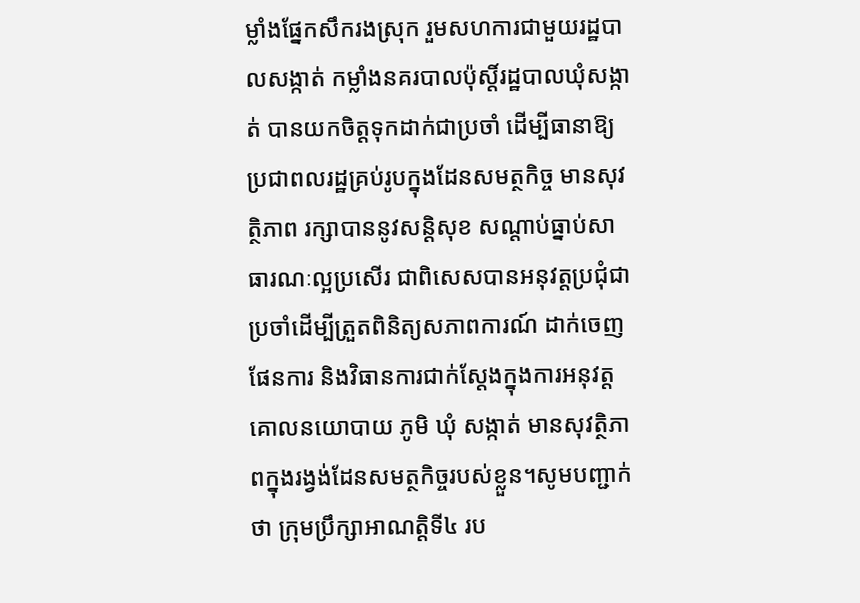ម្លាំងផ្នែកសឹករងស្រុក រួមសហការជាមួយរដ្ឋបាលសង្កាត់ កម្លាំងនគរបាលប៉ុស្តិ៍រដ្ឋបាលឃុំសង្កាត់ បានយកចិត្តទុកដាក់ជាប្រចាំ ដើម្បីធានាឱ្យប្រជាពលរដ្ឋគ្រប់រូបក្នុងដែនសមត្ថកិច្ច មានសុវត្ថិភាព រក្សាបាននូវសន្តិសុខ សណ្តាប់ធ្នាប់សាធារណៈល្អប្រសើរ ជាពិសេសបានអនុវត្តប្រជុំជាប្រចាំដើម្បីត្រួតពិនិត្យសភាពការណ៍ ដាក់ចេញផែនការ និងវិធានការជាក់ស្តែងក្នុងការអនុវត្តគោលនយោបាយ ភូមិ ឃុំ សង្កាត់ មានសុវត្ថិភាពក្នុងរង្វង់ដែនសមត្ថកិច្ចរបស់ខ្លួន។សូមបញ្ជាក់ថា ក្រុមប្រឹក្សាអាណត្តិទី៤ រប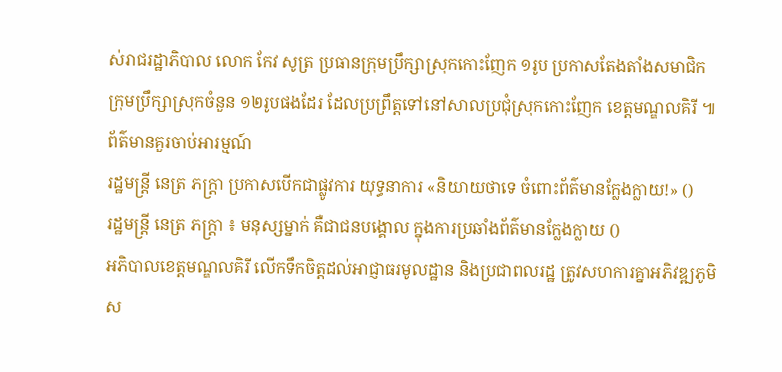ស់រាជរដ្ឋាភិបាល លោក កែវ សូត្រ ប្រធានក្រុមប្រឹក្សាស្រុកកោះញែក ១រូប ប្រកាសតែងតាំងសមាជិកក្រុមប្រឹក្សាស្រុកចំនួន ១២រូបផងដែរ ដែលប្រព្រឹត្តទៅនៅសាលប្រជុំស្រុកកោះញែក ខេត្តមណ្ឌលគិរី ៕
ព័ត៌មានគួរចាប់អារម្មណ៍
រដ្ឋមន្ត្រី នេត្រ ភក្ត្រា ប្រកាសបើកជាផ្លូវការ យុទ្ធនាការ «និយាយថាទេ ចំពោះព័ត៌មានក្លែងក្លាយ!» ()
រដ្ឋមន្ត្រី នេត្រ ភក្ត្រា ៖ មនុស្សម្នាក់ គឺជាជនបង្គោល ក្នុងការប្រឆាំងព័ត៌មានក្លែងក្លាយ ()
អភិបាលខេត្តមណ្ឌលគិរី លើកទឹកចិត្តដល់អាជ្ញាធរមូលដ្ឋាន និងប្រជាពលរដ្ឋ ត្រូវសហការគ្នាអភិវឌ្ឍភូមិ ស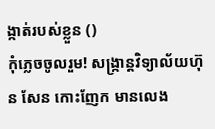ង្កាត់របស់ខ្លួន ()
កុំភ្លេចចូលរួម! សង្ក្រាន្តវិទ្យាល័យហ៊ុន សែន កោះញែក មានលេង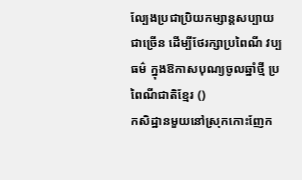ល្បែងប្រជាប្រិយកម្សាន្តសប្បាយជាច្រើន ដើម្បីថែរក្សាប្រពៃណី វប្បធម៌ ក្នុងឱកាសបុណ្យចូលឆ្នាំថ្មី ប្រពៃណីជាតិខ្មែរ ()
កសិដ្ឋានមួយនៅស្រុកកោះញែក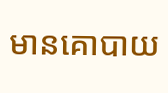មានគោបាយ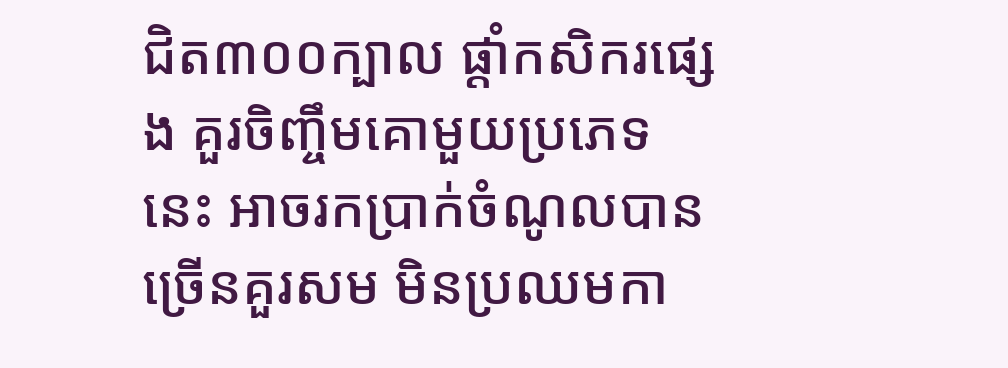ជិត៣០០ក្បាល ផ្ដាំកសិករផ្សេង គួរចិញ្ចឹមគោមួយប្រភេទនេះ អាចរកប្រាក់ចំណូលបានច្រើនគួរសម មិនប្រឈមកា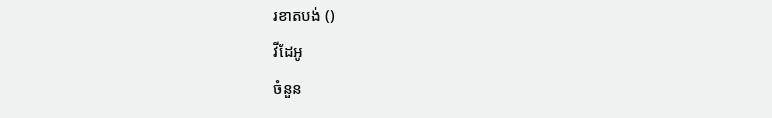រខាតបង់ ()
វីដែអូ
ចំនួន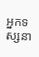អ្នកទស្សនា